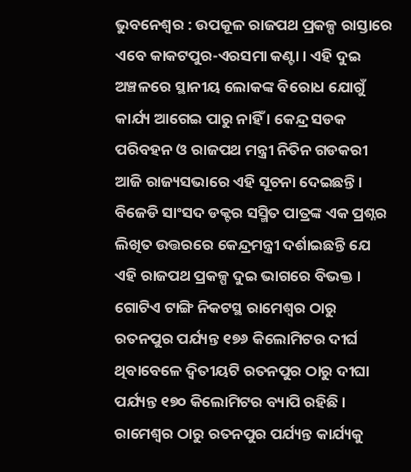ଭୁବନେଶ୍ୱର : ଉପକୂଳ ରାଜପଥ ପ୍ରକଳ୍ପ ରାସ୍ତାରେ ଏବେ କାକଟପୁର-ଏରସମା କଣ୍ଟା । ଏହି ଦୁଇ ଅଞ୍ଚଳରେ ସ୍ଥାନୀୟ ଲୋକଙ୍କ ବିରୋଧ ଯୋଗୁଁ କାର୍ଯ୍ୟ ଆଗେଇ ପାରୁ ନାହିଁ । କେନ୍ଦ୍ର ସଡକ ପରିବହନ ଓ ରାଜପଥ ମନ୍ତ୍ରୀ ନିତିନ ଗଡକରୀ ଆଜି ରାଜ୍ୟସଭାରେ ଏହି ସୂଚନା ଦେଇଛନ୍ତି ।
ବିଜେଡି ସାଂସଦ ଡକ୍ଟର ସସ୍ମିତ ପାତ୍ରଙ୍କ ଏକ ପ୍ରଶ୍ନର ଲିଖିତ ଉତ୍ତରରେ କେନ୍ଦ୍ରମନ୍ତ୍ରୀ ଦର୍ଶାଇଛନ୍ତି ଯେ ଏହି ରାଜପଥ ପ୍ରକଳ୍ପ ଦୁଇ ଭାଗରେ ବିଭକ୍ତ । ଗୋଟିଏ ଟାଙ୍ଗି ନିକଟସ୍ଥ ରାମେଶ୍ୱର ଠାରୁ ରତନପୁର ପର୍ଯ୍ୟନ୍ତ ୧୭୬ କିଲୋମିଟର ଦୀର୍ଘ ଥିବାବେଳେ ଦ୍ୱିତୀୟଟି ରତନପୁର ଠାରୁ ଦୀଘା ପର୍ଯ୍ୟନ୍ତ ୧୭୦ କିଲୋମିଟର ବ୍ୟାପି ରହିଛି । ରାମେଶ୍ୱର ଠାରୁ ରତନପୁର ପର୍ଯ୍ୟନ୍ତ କାର୍ଯ୍ୟକୁ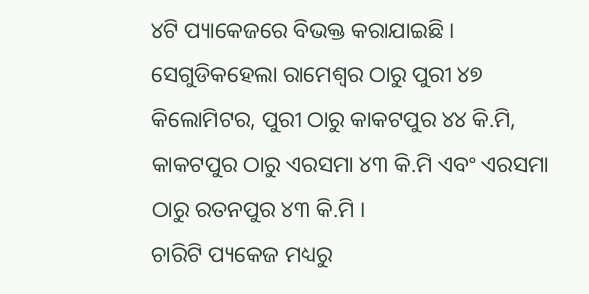୪ଟି ପ୍ୟାକେଜରେ ବିଭକ୍ତ କରାଯାଇଛି । ସେଗୁଡିକହେଲା ରାମେଶ୍ୱର ଠାରୁ ପୁରୀ ୪୭ କିଲୋମିଟର, ପୁରୀ ଠାରୁ କାକଟପୁର ୪୪ କି.ମି, କାକଟପୁର ଠାରୁ ଏରସମା ୪୩ କି.ମି ଏବଂ ଏରସମା ଠାରୁ ରତନପୁର ୪୩ କି.ମି ।
ଚାରିଟି ପ୍ୟକେଜ ମଧ୍ୟରୁ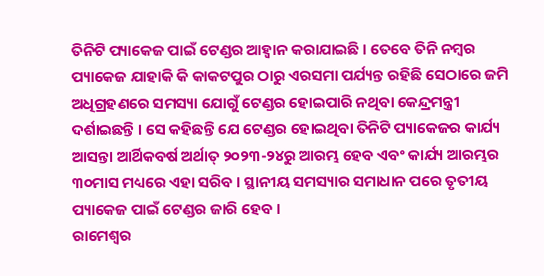ତିନିଟି ପ୍ୟାକେଜ ପାଇଁ ଟେଣ୍ଡର ଆହ୍ୱାନ କରାଯାଇଛି । ତେବେ ତିନି ନମ୍ବର ପ୍ୟାକେଜ ଯାହାକି କି କାକଟପୁର ଠାରୁ ଏରସମା ପର୍ଯ୍ୟନ୍ତ ରହିଛି ସେଠାରେ ଜମି ଅଧିଗ୍ରହଣରେ ସମସ୍ୟା ଯୋଗୁଁ ଟେଣ୍ଡର ହୋଇପାରି ନଥିବା କେନ୍ଦ୍ରମନ୍ତ୍ରୀ ଦର୍ଶାଇଛନ୍ତି । ସେ କହିଛନ୍ତି ଯେ ଟେଣ୍ଡର ହୋଇଥିବା ତିନିଟି ପ୍ୟାକେଜର କାର୍ଯ୍ୟ ଆସନ୍ତା ଆର୍ଥିକବର୍ଷ ଅର୍ଥାତ୍ ୨୦୨୩-୨୪ରୁ ଆରମ୍ଭ ହେବ ଏବଂ କାର୍ଯ୍ୟ ଆରମ୍ଭର ୩୦ମାସ ମଧ୍ୟରେ ଏହା ସରିବ । ସ୍ଥାନୀୟ ସମସ୍ୟାର ସମାଧାନ ପରେ ତୃତୀୟ ପ୍ୟାକେଜ ପାଇଁ ଟେଣ୍ଡର ଜାରି ହେବ ।
ରାମେଶ୍ୱର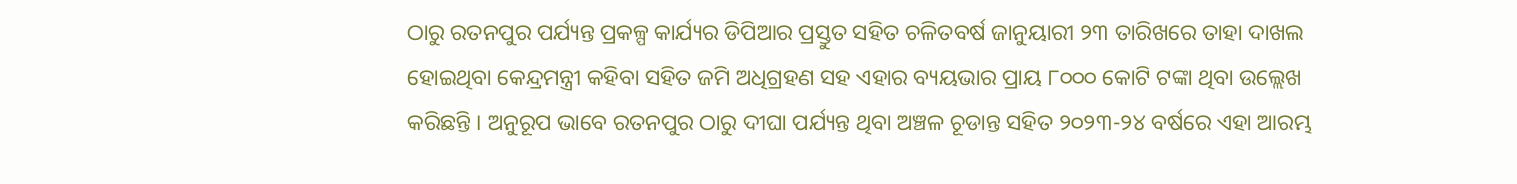ଠାରୁ ରତନପୁର ପର୍ଯ୍ୟନ୍ତ ପ୍ରକଳ୍ପ କାର୍ଯ୍ୟର ଡିପିଆର ପ୍ରସ୍ତୁତ ସହିତ ଚଳିତବର୍ଷ ଜାନୁୟାରୀ ୨୩ ତାରିଖରେ ତାହା ଦାଖଲ ହୋଇଥିବା କେନ୍ଦ୍ରମନ୍ତ୍ରୀ କହିବା ସହିତ ଜମି ଅଧିଗ୍ରହଣ ସହ ଏହାର ବ୍ୟୟଭାର ପ୍ରାୟ ୮୦୦୦ କୋଟି ଟଙ୍କା ଥିବା ଉଲ୍ଲେଖ କରିଛନ୍ତି । ଅନୁରୂପ ଭାବେ ରତନପୁର ଠାରୁ ଦୀଘା ପର୍ଯ୍ୟନ୍ତ ଥିବା ଅଞ୍ଚଳ ଚୂଡାନ୍ତ ସହିତ ୨୦୨୩-୨୪ ବର୍ଷରେ ଏହା ଆରମ୍ଭ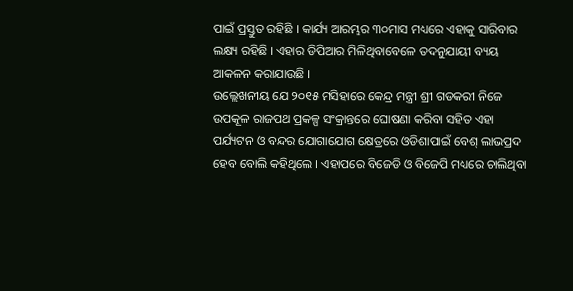ପାଇଁ ପ୍ରସ୍ତୁତ ରହିଛି । କାର୍ଯ୍ୟ ଆରମ୍ଭର ୩୦ମାସ ମଧ୍ୟରେ ଏହାକୁ ସାରିବାର ଲକ୍ଷ୍ୟ ରହିଛି । ଏହାର ଡିପିଆର ମିଳିଥିବାବେଳେ ତଦନୁଯାୟୀ ବ୍ୟୟ ଆକଳନ କରାଯାଉଛି ।
ଉଲ୍ଲେଖନୀୟ ଯେ ୨୦୧୫ ମସିହାରେ କେନ୍ଦ୍ର ମନ୍ତ୍ରୀ ଶ୍ରୀ ଗଡକରୀ ନିଜେ ଉପକୂଳ ରାଜପଥ ପ୍ରକଳ୍ପ ସଂକ୍ରାନ୍ତରେ ଘୋଷଣା କରିବା ସହିତ ଏହା ପର୍ଯ୍ୟଟନ ଓ ବନ୍ଦର ଯୋଗାଯୋଗ କ୍ଷେତ୍ରରେ ଓଡିଶାପାଇଁ ବେଶ୍ ଲାଭପ୍ରଦ ହେବ ବୋଲି କହିଥିଲେ । ଏହାପରେ ବିଜେଡି ଓ ବିଜେପି ମଧ୍ୟରେ ଚାଲିଥିବା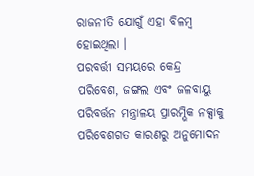ରାଜନୀତି ଯୋଗୁଁ ଏହା ବିଳମ୍ବ ହୋଇଥିଲା ।
ପରବର୍ତ୍ତୀ ସମୟରେ କେନ୍ଦ୍ର ପରିବେଶ, ଜଙ୍ଗଲ ଏବଂ ଜଳବାୟୁ ପରିବର୍ତ୍ତନ ମନ୍ତ୍ରାଳୟ ପ୍ରାରମ୍ଭିକ ନକ୍ସାକୁ ପରିବେଶଗତ କାରଣରୁ ଅନୁମୋଦନ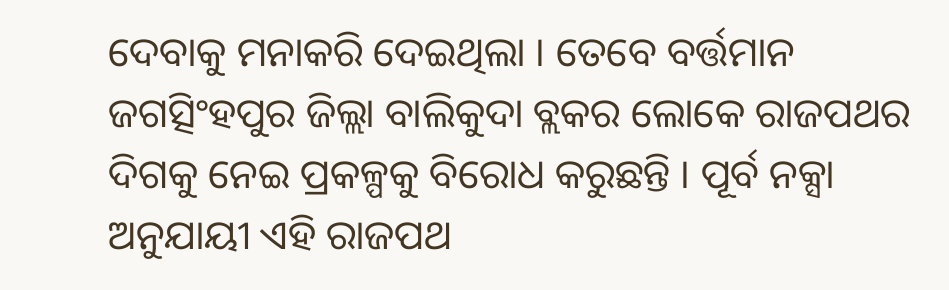ଦେବାକୁ ମନାକରି ଦେଇଥିଲା । ତେବେ ବର୍ତ୍ତମାନ ଜଗତ୍ସିଂହପୁର ଜିଲ୍ଲା ବାଲିକୁଦା ବ୍ଲକର ଲୋକେ ରାଜପଥର ଦିଗକୁ ନେଇ ପ୍ରକଳ୍ପକୁ ବିରୋଧ କରୁଛନ୍ତି । ପୂର୍ବ ନକ୍ସା ଅନୁଯାୟୀ ଏହି ରାଜପଥ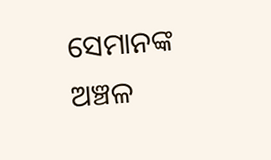ସେମାନଙ୍କ ଅଞ୍ଚଳ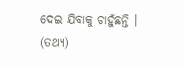ଦେଇ ଯିବାକୁ ଚାହୁଁଛନ୍ତି । (ତଥ୍ୟ)